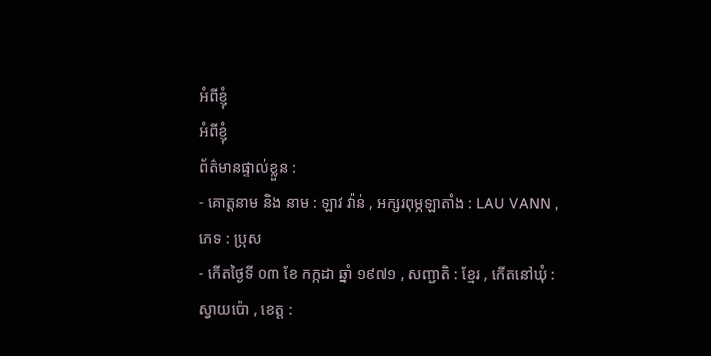អំពីខ្ញុំ
អំពីខ្ញុំ
ព័ត៌មានផ្ទាល់ខ្លួន :
- គោត្តនាម និង នាម : ឡាវ វ៉ាន់ , អក្សរពុម្ភឡាតាំង : LAU VANN , ភេទ : ប្រុស
- កើតថ្ងៃទី ០៣ ខែ កក្កដា ឆ្នាំ ១៩៧១ , សញ្ជាតិ : ខ្មែរ , កើតនៅឃុំ : ស្វាយប៉ោ , ខេត្ត :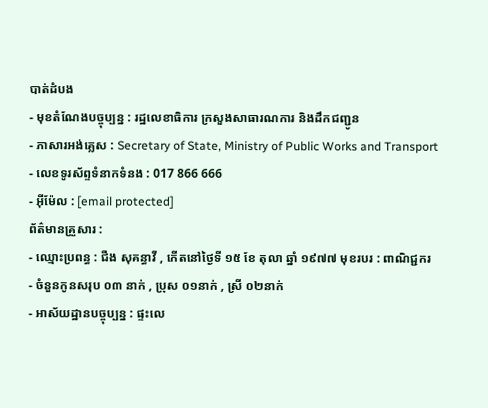បាត់ដំបង
- មុខតំណែងបច្ចុប្បន្ន : រដ្ឋលេខាធិការ ក្រសួងសាធារណការ និងដឹកជញ្ជូន
- ភាសារអង់គ្លេស : Secretary of State, Ministry of Public Works and Transport
- លេខទូរស័ព្ទទំនាកទំនង : 017 866 666
- អុីម៉ែល : [email protected]
ព័ត៌មានគ្រួសារ :
- ឈ្មោះប្រពន្ធ : ជឺង សុគន្ធាវី , កើតនៅថ្ងៃទី ១៥ ខែ តុលា ឆ្នាំ ១៩៧៧ មុខរបរ : ពាណិជ្ជករ
- ចំនួនកូនសរុប ០៣ នាក់ , ប្រុស ០១នាក់ , ស្រី ០២នាក់
- អាស័យដ្ឋានបច្ចុប្បន្ន : ផ្ទះលេ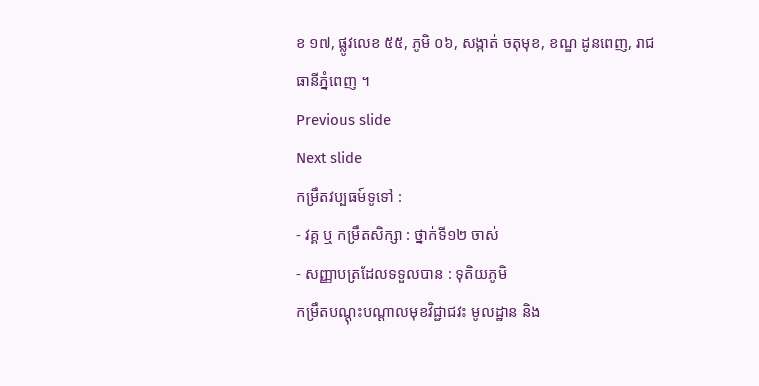ខ ១៧, ផ្លូវលេខ ៥៥, ភូមិ ០៦, សង្កាត់ ចតុមុខ, ខណ្ឌ ដូនពេញ, រាជធានីភ្នំពេញ ។
Previous slide
Next slide
កម្រឹតវប្បធម៍ទូទៅ :
- វគ្គ ឬ កម្រឹតសិក្សា : ថ្នាក់ទី១២ ចាស់
- សញ្ញាបត្រដែលទទួលបាន : ទុតិយភូមិ
កម្រឹតបណ្តុះបណ្ដាលមុខវិជ្ជាជវះ មូលដ្ឋាន និង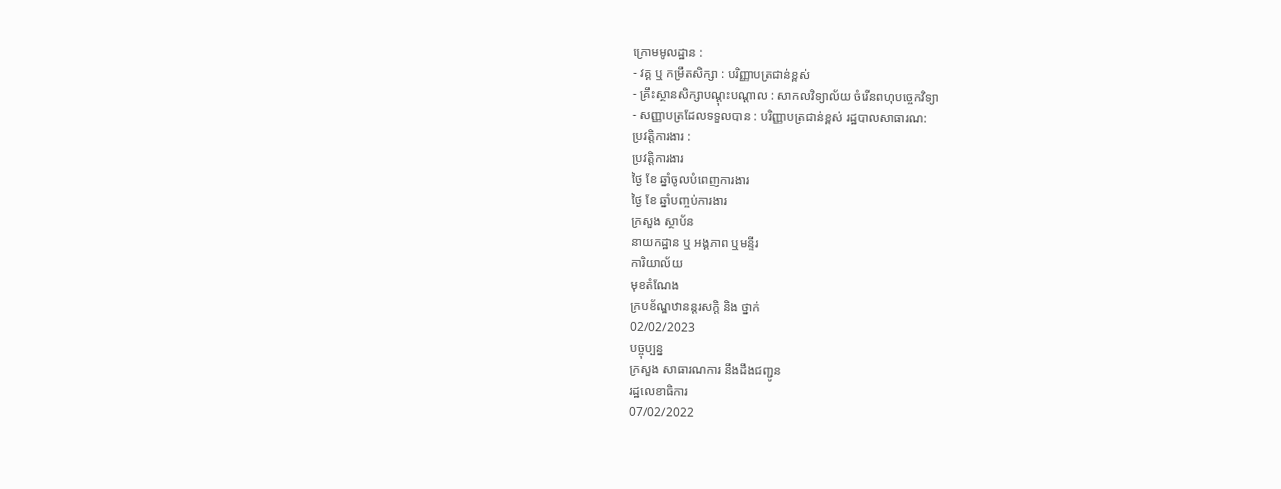ក្រោមមូលដ្ឋាន :
- វគ្គ ឬ កម្រឹតសិក្សា : បរិញ្ញាបត្រជាន់ខ្ពស់
- គ្រឹះស្ថានសិក្សាបណ្ដុះបណ្ដាល : សាកលវិទ្យាល័យ ចំរើនពហុបច្ចេកវិទ្យា
- សញ្ញាបត្រដែលទទួលបាន : បរិញ្ញាបត្រជាន់ខ្ពស់ រដ្ឋបាលសាធារណ:
ប្រវត្តិការងារ :
ប្រវត្តិការងារ
ថ្ងៃ ខែ ឆ្នាំចូលបំពេញការងារ
ថ្ងៃ ខែ ឆ្នាំបញ្ចប់ការងារ
ក្រសួង ស្ថាប័ន
នាយកដ្ឋាន ឬ អង្គភាព ឬមន្ទីរ
ការិយាល័យ
មុខតំណែង
ក្របខ័ណ្ឌឋានន្ដរសក្ដិ និង ថ្នាក់
02/02/2023
បច្ចុប្បន្ន
ក្រសួង សាធារណការ នឹងដឹងជញ្ជូន
រដ្ឋលេខាធិការ
07/02/2022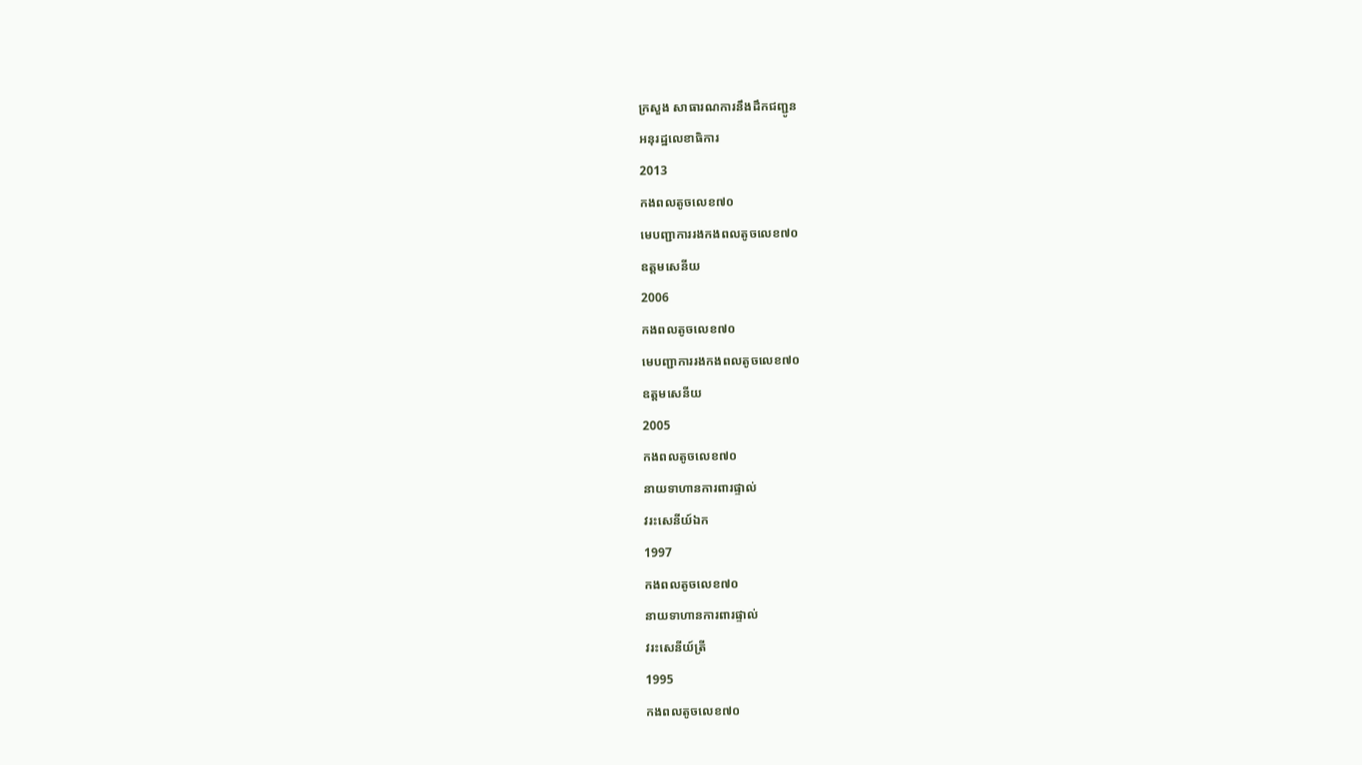ក្រសួង សាធារណការនឹងដឹកជញ្ជូន
អនុរដ្ឋលេខាធិការ
2013
កងពលតូចលេខ៧០
មេបញ្ជាការរងកងពលតូចលេខ៧០
ឧត្ដមសេនីយ
2006
កងពលតូចលេខ៧០
មេបញ្ជាការរងកងពលតូចលេខ៧០
ឧត្ដមសេនីយ
2005
កងពលតូចលេខ៧០
នាយទាហានការពារផ្ទាល់
វរះសេនីយ៍ឯក
1997
កងពលតូចលេខ៧០
នាយទាហានការពារផ្ទាល់
វរះសេនីយ៍ត្រី
1995
កងពលតូចលេខ៧០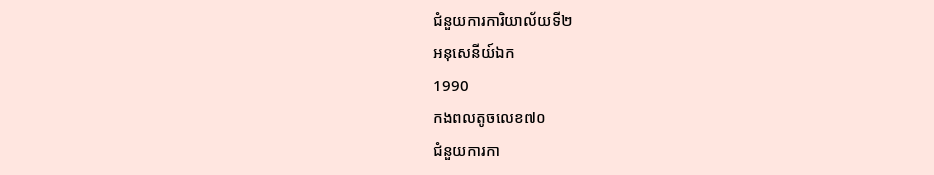ជំនួយការការិយាល័យទី២
អនុសេនីយ៍ឯក
1990
កងពលតូចលេខ៧០
ជំនួយការកា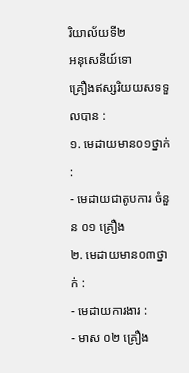រិយាល័យទី២
អនុសេនីយ៍ទោ
គ្រឿងឥស្សរិយយសទទួលបាន :
១. មេដាយមាន០១ថ្នាក់ :
- មេដាយជាតូបការ ចំនួន ០១ គ្រឿង
២. មេដាយមាន០៣ថ្នាក់ :
- មេដាយការងារ :
- មាស ០២ គ្រឿង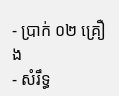- ប្រាក់ ០២ គ្រឿង
- សំរឹទ្ធ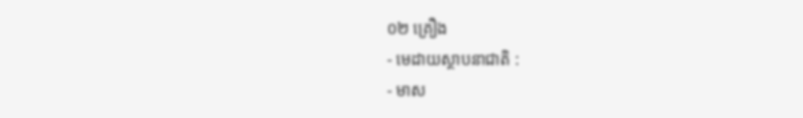០២ គ្រឿង
- មេដាយស្ថាបនាជាតិ :
- មាស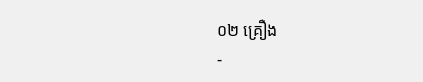០២ គ្រឿង
-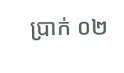ប្រាក់ ០២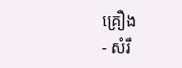គ្រឿង
- សំរឹ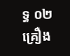ទ្ធ ០២ គ្រឿង